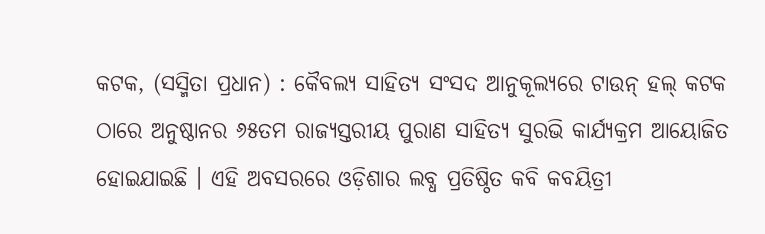କଟକ, (ସସ୍ମିତା ପ୍ରଧାନ) : କୈବଲ୍ୟ ସାହିତ୍ୟ ସଂସଦ ଆନୁକୂଲ୍ୟରେ ଟାଉନ୍ ହଲ୍ କଟକ ଠାରେ ଅନୁଷ୍ଠାନର ୬୫ତମ ରାଜ୍ୟସ୍ତରୀୟ ପୁରାଣ ସାହିତ୍ୟ ସୁରଭି କାର୍ଯ୍ୟକ୍ରମ ଆୟୋଜିତ ହୋଇଯାଇଛି । ଏହି ଅବସରରେ ଓଡ଼ିଶାର ଲବ୍ଧ ପ୍ରତିଷ୍ଠିତ କବି କବୟିତ୍ରୀ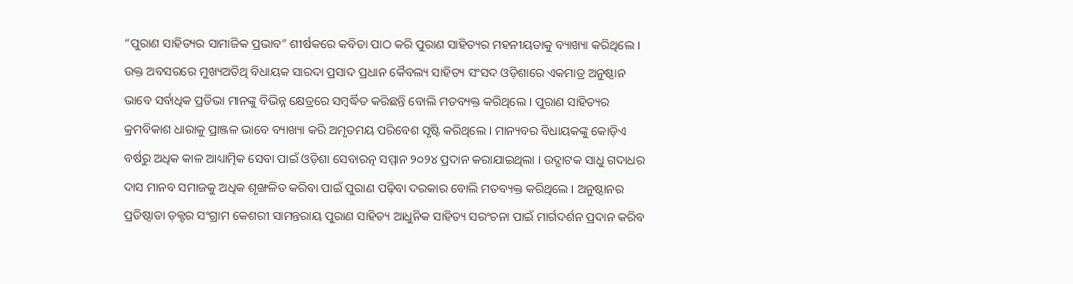“ପୁରାଣ ସାହିତ୍ୟର ସାମାଜିକ ପ୍ରଭାବ” ଶୀର୍ଷକରେ କବିତା ପାଠ କରି ପୁରାଣ ସାହିତ୍ୟର ମହନୀୟତାକୁ ବ୍ୟାଖ୍ୟା କରିଥିଲେ । ଉକ୍ତ ଅବସରରେ ମୁଖ୍ୟଅତିଥି ବିଧାୟକ ସାରଦା ପ୍ରସାଦ ପ୍ରଧାନ କୈବଲ୍ୟ ସାହିତ୍ୟ ସଂସଦ ଓଡ଼ିଶାରେ ଏକମାତ୍ର ଅନୁଷ୍ଠାନ ଭାବେ ସର୍ବାଧିକ ପ୍ରତିଭା ମାନଙ୍କୁ ବିଭିନ୍ନ କ୍ଷେତ୍ରରେ ସମ୍ବର୍ଦ୍ଧିତ କରିଛନ୍ତି ବୋଲି ମତବ୍ୟକ୍ତ କରିଥିଲେ । ପୁରାଣ ସାହିତ୍ୟର କ୍ରମବିକାଶ ଧାରାକୁ ପ୍ରାଞ୍ଜଳ ଭାବେ ବ୍ୟାଖ୍ୟା କରି ଅମୃତମୟ ପରିବେଶ ସୃଷ୍ଟି କରିଥିଲେ । ମାନ୍ୟବର ବିଧାୟକଙ୍କୁ କୋଡ଼ିଏ ବର୍ଷରୁ ଅଧିକ କାଳ ଆଧ୍ୟାତ୍ମିକ ସେବା ପାଇଁ ଓଡ଼ିଶା ସେବାରତ୍ନ ସମ୍ମାନ ୨୦୨୪ ପ୍ରଦାନ କରାଯାଇଥିଲା । ଉଦ୍ଘାଟକ ସାଧୁ ଗଦାଧର ଦାସ ମାନବ ସମାଜକୁ ଅଧିକ ଶୃଙ୍ଖଳିତ କରିବା ପାଇଁ ପୁରାଣ ପଢ଼ିବା ଦରକାର ବୋଲି ମତବ୍ୟକ୍ତ କରିଥିଲେ । ଅନୁଷ୍ଠାନର ପ୍ରତିଷ୍ଠାତା ଡ଼କ୍ଟର ସଂଗ୍ରାମ କେଶରୀ ସାମନ୍ତରାୟ ପୁରାଣ ସାହିତ୍ୟ ଆଧୁନିକ ସାହିତ୍ୟ ସରଂଚନା ପାଇଁ ମାର୍ଗଦର୍ଶନ ପ୍ରଦାନ କରିବ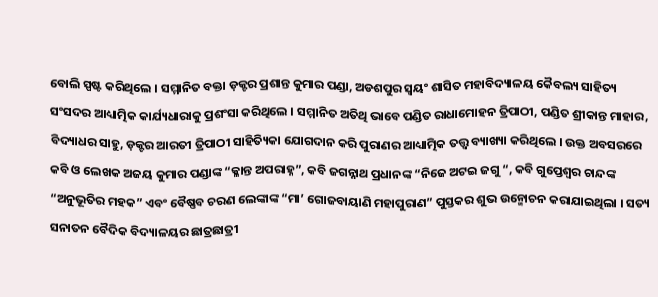ବୋଲି ସ୍ପଷ୍ଟ କରିଥିଲେ । ସମ୍ମାନିତ ବକ୍ତା ଡ଼କ୍ଟର ପ୍ରଶାନ୍ତ କୁମାର ପଣ୍ଡା, ଅଡଶପୁର ସ୍ଵୟଂ ଶାସିତ ମହାବିଦ୍ୟାଳୟ କୈବଲ୍ୟ ସାହିତ୍ୟ ସଂସଦର ଆଧ୍ୟାତ୍ମିକ କାର୍ଯ୍ୟଧାରାକୁ ପ୍ରଶଂସା କରିଥିଲେ । ସମ୍ମାନିତ ଅତିଥି ଭାବେ ପଣ୍ଡିତ ରାଧାମୋହନ ତ୍ରିପାଠୀ, ପଣ୍ଡିତ ଶ୍ରୀକାନ୍ତ ମାହାର, ବିଦ୍ୟାଧର ସାହୁ, ଡ଼କ୍ଟର ଆରତୀ ତ୍ରିପାଠୀ ସାହିତ୍ୟିକା ଯୋଗଦାନ କରି ପୁରାଣର ଆଧ୍ୟାତ୍ମିକ ତତ୍ତ୍ଵ ବ୍ୟାଖ୍ୟା କରିଥିଲେ । ଉକ୍ତ ଅବସରରେ କବି ଓ ଲେଖକ ଅଜୟ କୁମାର ପଣ୍ଡାଙ୍କ “କ୍ଳାନ୍ତ ଅପରାହ୍ନ”, କବି ଜଗନ୍ନାଥ ପ୍ରଧାନଙ୍କ “ନିଜେ ଅଟଇ ଜଗୁ “, କବି ଗୁପ୍ତେଶ୍ୱର ଚାନ୍ଦଙ୍କ “ଅନୁଭୂତିର ମହକ” ଏବଂ ବୈଷ୍ଣବ ଚରଣ ଲେଙ୍କାଙ୍କ “ମା’ ଗୋଜବାୟାଣି ମହାପୁରାଣ” ପୁସ୍ତକର ଶୁଭ ଉନ୍ମୋଚନ କରାଯାଇଥିଲା । ସତ୍ୟ ସନାତନ ବୈଦିକ ବିଦ୍ୟାଳୟର ଛାତ୍ରଛାତ୍ରୀ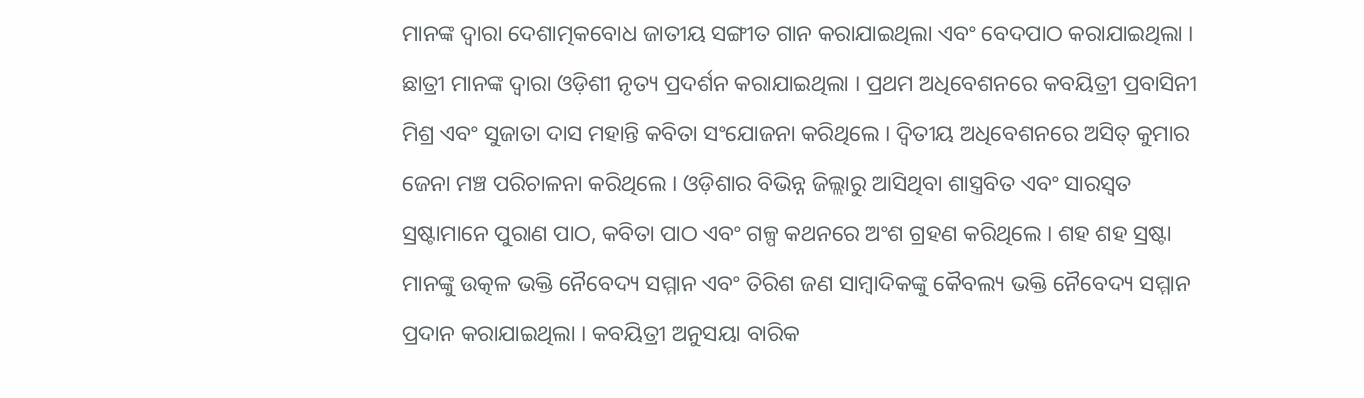ମାନଙ୍କ ଦ୍ଵାରା ଦେଶାତ୍ମକବୋଧ ଜାତୀୟ ସଙ୍ଗୀତ ଗାନ କରାଯାଇଥିଲା ଏବଂ ବେଦପାଠ କରାଯାଇଥିଲା । ଛାତ୍ରୀ ମାନଙ୍କ ଦ୍ଵାରା ଓଡ଼ିଶୀ ନୃତ୍ୟ ପ୍ରଦର୍ଶନ କରାଯାଇଥିଲା । ପ୍ରଥମ ଅଧିବେଶନରେ କବୟିତ୍ରୀ ପ୍ରବାସିନୀ ମିଶ୍ର ଏବଂ ସୁଜାତା ଦାସ ମହାନ୍ତି କବିତା ସଂଯୋଜନା କରିଥିଲେ । ଦ୍ଵିତୀୟ ଅଧିବେଶନରେ ଅସିତ୍ କୁମାର ଜେନା ମଞ୍ଚ ପରିଚାଳନା କରିଥିଲେ । ଓଡ଼ିଶାର ବିଭିନ୍ନ ଜିଲ୍ଲାରୁ ଆସିଥିବା ଶାସ୍ତ୍ରବିତ ଏବଂ ସାରସ୍ୱତ ସ୍ରଷ୍ଟାମାନେ ପୁରାଣ ପାଠ, କବିତା ପାଠ ଏବଂ ଗଳ୍ପ କଥନରେ ଅଂଶ ଗ୍ରହଣ କରିଥିଲେ । ଶହ ଶହ ସ୍ରଷ୍ଟା ମାନଙ୍କୁ ଉତ୍କଳ ଭକ୍ତି ନୈବେଦ୍ୟ ସମ୍ମାନ ଏବଂ ତିରିଶ ଜଣ ସାମ୍ବାଦିକଙ୍କୁ କୈବଲ୍ୟ ଭକ୍ତି ନୈବେଦ୍ୟ ସମ୍ମାନ ପ୍ରଦାନ କରାଯାଇଥିଲା । କବୟିତ୍ରୀ ଅନୁସୟା ବାରିକ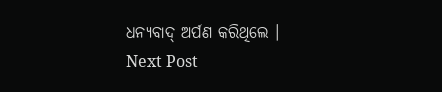ଧନ୍ୟବାଦ୍ ଅର୍ପଣ କରିଥିଲେ ।
Next Post